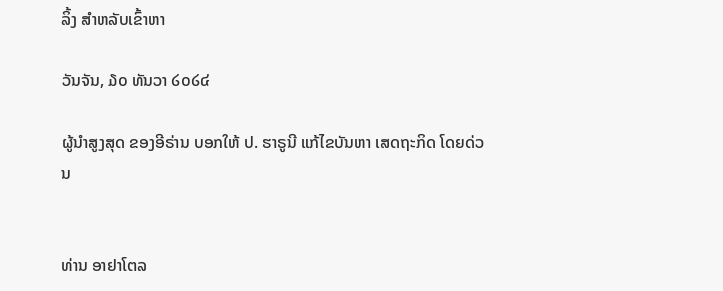ລິ້ງ ສຳຫລັບເຂົ້າຫາ

ວັນຈັນ, ໓໐ ທັນວາ ໒໐໒໔

ຜູ້ນໍາສູງສຸດ ຂອງອີຣ່ານ ບອກໃຫ້ ປ. ຮາຣູນີ ແກ້ໄຂບັນຫາ ເສດຖະກິດ ໂດຍດ່ວນ


ທ່ານ ອາຢາໂຕລ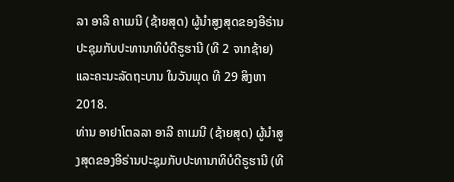ລາ ອາລີ ຄາເມນີ (ຊ້າຍສຸດ) ຜູ້ນໍາສູງສຸດຂອງອີຣ່ານປະຊຸມກັບປະທານາທິບໍດີຣູຮານີ (ທີ 2 ຈາກຊ້າຍ) ແລະຄະນະລັດຖະບານ ໃນວັນພຸດ ທີ 29 ສິງຫາ 2018.
ທ່ານ ອາຢາໂຕລລາ ອາລີ ຄາເມນີ (ຊ້າຍສຸດ) ຜູ້ນໍາສູງສຸດຂອງອີຣ່ານປະຊຸມກັບປະທານາທິບໍດີຣູຮານີ (ທີ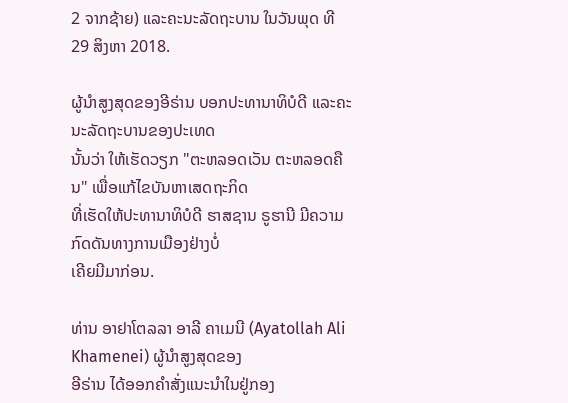2 ຈາກຊ້າຍ) ແລະຄະນະລັດຖະບານ ໃນວັນພຸດ ທີ 29 ສິງຫາ 2018.

ຜູ້ນໍາສູງສຸດຂອງອີຣ່ານ ບອກປະທານາທິບໍດີ ແລະຄະນະລັດຖະບານຂອງປະເທດ
ນັ້ນວ່າ ໃຫ້ເຮັດວຽກ "ຕະຫລອດເວັນ ຕະຫລອດຄືນ" ເພື່ອແກ້ໄຂບັນຫາເສດຖະກິດ
ທີ່ເຮັດໃຫ້ປະທານາທິບໍດີ ຮາສຊານ ຣູຮານີ ມີຄວາມກົດດັນທາງການເມືອງຢ່າງບໍ່
ເຄີຍມີມາກ່ອນ.

ທ່ານ ອາຢາໂຕລລາ ອາລີ ຄາເມນີ (Ayatollah Ali Khamenei) ຜູ້ນໍາສູງສຸດຂອງ
ອີຣ່ານ ໄດ້ອອກຄໍາສັ່ງແນະນໍາໃນຢູ່ກອງ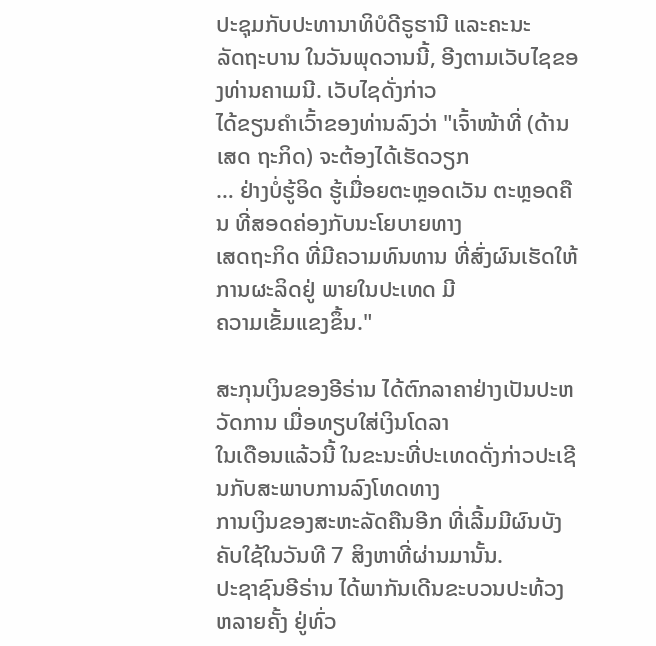ປະຊຸມກັບປະທານາທິບໍດີຣູຮານີ ແລະຄະນະ
ລັດຖະບານ ໃນວັນພຸດວານນີ້, ອີງຕາມເວັບໄຊຂອງທ່ານຄາເມນີ. ເວັບໄຊດັ່ງກ່າວ
ໄດ້ຂຽນຄໍາເວົ້າຂອງທ່ານລົງວ່າ "ເຈົ້າໜ້າທີ່ (ດ້ານເສດ ຖະກິດ) ຈະຕ້ອງໄດ້ເຮັດວຽກ
… ຢ່າງບໍ່ຮູ້ອິດ ຮູ້ເມື່ອຍຕະຫຼອດເວັນ ຕະຫຼອດຄືນ ທີ່ສອດຄ່ອງກັບນະໂຍບາຍທາງ
ເສດຖະກິດ ທີ່ມີຄວາມທົນທານ ທີ່ສົ່ງຜົນເຮັດໃຫ້ການຜະລິດຢູ່ ພາຍໃນປະເທດ ມີ
ຄວາມເຂັ້ມແຂງຂຶ້ນ."

ສະກຸນເງິນຂອງອີຣ່ານ ໄດ້ຕົກລາຄາຢ່າງເປັນປະຫວັດການ ເມື່ອທຽບໃສ່ເງິນໂດລາ
ໃນເດືອນແລ້ວນີ້ ໃນຂະນະທີ່ປະເທດດັ່ງກ່າວປະເຊີນກັບສະພາບການລົງໂທດທາງ
ການເງິນຂອງສະຫະລັດຄືນອີກ ທີ່ເລີ້ມມີຜົນບັງຄັບໃຊ້ໃນວັນທີ 7 ສິງຫາທີ່ຜ່ານມານັ້ນ.
ປະຊາຊົນອີຣ່ານ ໄດ້ພາກັນເດີນຂະບວນປະທ້ວງຫລາຍຄັ້ງ ຢູ່ທົ່ວ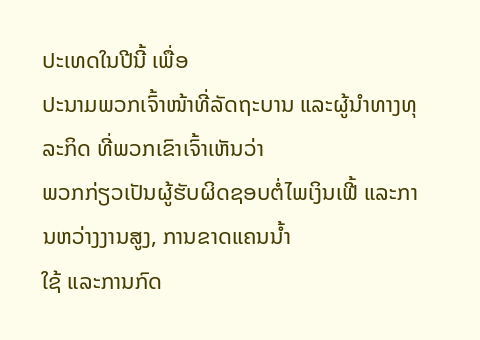ປະເທດໃນປີນີ້ ເພື່ອ
ປະນາມພວກເຈົ້າໜ້າທີ່ລັດຖະບານ ແລະຜູ້ນໍາທາງທຸລະກິດ ທີ່ພວກເຂົາເຈົ້າເຫັນວ່າ
ພວກກ່ຽວເປັນຜູ້ຮັບຜິດຊອບຕໍ່ໄພເງິນເຟີ້ ແລະການຫວ່າງງານສູງ, ການຂາດແຄນນໍ້າ
ໃຊ້ ແລະການກົດ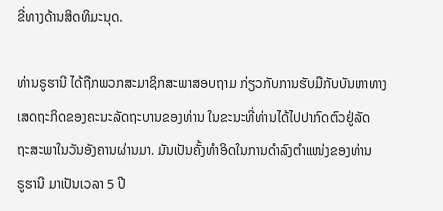ຂີ່ທາງດ້ານສິດທິມະນຸດ.

ທ່ານຣູຮານີ ໄດ້ຖືກພວກສະມາຊິກສະພາສອບຖາມ ກ່ຽວກັບການຮັບມືກັບບັນຫາທາງ
ເສດຖະກິດຂອງຄະນະລັດຖະບານຂອງທ່ານ ໃນຂະນະທີ່ທ່ານໄດ້ໄປປາກົດຕົວຢູ່ລັດ
ຖະສະພາໃນວັນອັງຄານຜ່ານມາ. ມັນເປັນຄັ້ງທໍາອິດໃນການດໍາລົງຕໍາແໜ່ງຂອງທ່ານ
ຣູຮານີ ມາເປັນເວລາ 5 ປີ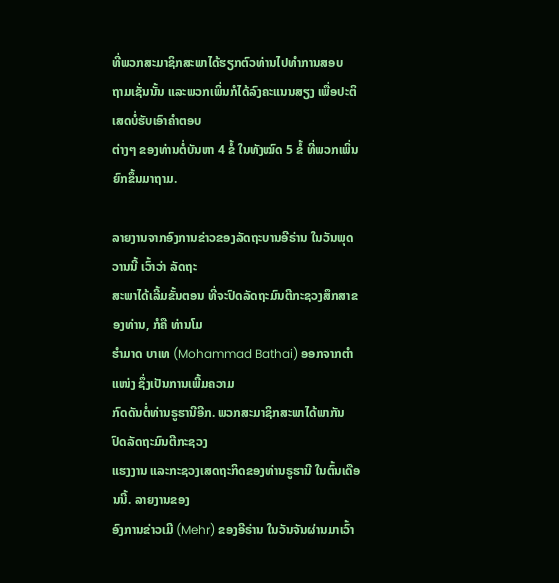ທີ່ພວກສະມາຊິກສະພາໄດ້ຮຽກຕົວທ່ານໄປທໍາການສອບ
ຖາມເຊັ່ນນັ້ນ ແລະພວກເພິ່ນກໍໄດ້ລົງຄະແນນສຽງ ເພື່ອປະຕິເສດບໍ່ຮັບເອົາຄໍາຕອບ
ຕ່າງໆ ຂອງທ່ານຕໍ່ບັນຫາ 4 ຂໍ້ ໃນທັງໝົດ 5 ຂໍ້ ທີ່ພວກເພິ່ນຍົກຂຶ້ນມາຖາມ.

ລາຍງານຈາກອົງການຂ່າວຂອງລັດຖະບານອີຣ່ານ ໃນວັນພຸດວານນີ້ ເວົ້າວ່າ ລັດຖະ
ສະພາໄດ້ເລີ້ມຂັ້ນຕອນ ທີ່ຈະປົດລັດຖະມົນຕີກະຊວງສຶກສາຂອງທ່ານ, ກໍຄື ທ່ານໂມ
ຮໍາມາດ ບາເທ (Mohammad Bathai) ອອກຈາກຕໍາແໜ່ງ ຊຶ່ງເປັນການເພີ້ມຄວາມ
ກົດດັນຕໍ່ທ່ານຣູຮານີອີກ. ພວກສະມາຊິກສະພາໄດ້ພາກັນ ປົດລັດຖະມົນຕີກະຊວງ
ແຮງງານ ແລະກະຊວງເສດຖະກິດຂອງທ່ານຣູຮານີ ໃນຕົ້ນເດືອນນີ້. ລາຍງານຂອງ
ອົງການຂ່າວເມີ (Mehr) ຂອງອີຣ່ານ ໃນວັນຈັນຜ່ານມາເວົ້າ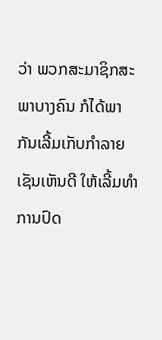ວ່າ ພວກສະມາຊິກສະ
ພາບາງຄົນ ກໍໄດ້ພາກັນເລີ້ມເກັບກໍາລາຍເຊັນເຫັນດີ ໃຫ້ເລີ້ມທໍາການປົດ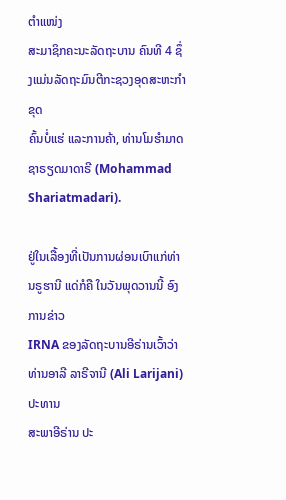ຕໍາແໜ່ງ
ສະມາຊິກຄະນະລັດຖະບານ ຄົນທີ 4 ຊຶ່ງແມ່ນລັດຖະມົນຕີກະຊວງອຸດສະຫະກໍາຂຸດ
ຄົ້ນບໍ່ແຮ່ ແລະການຄ້າ, ທ່ານໂມຮໍາມາດ ຊາຣຽດມາດາຣີ (Mohammad
Shariatmadari).

ຢູ່ໃນເລື້ອງທີ່ເປັນການຜ່ອນເບົາແກ່ທ່ານຣູຮານີ ແດ່ກໍຄື ໃນວັນພຸດວານນີ້ ອົງການຂ່າວ
IRNA ຂອງລັດຖະບານອີຣ່ານເວົ້າວ່າ ທ່ານອາລີ ລາຣີຈານີ (Ali Larijani) ປະທານ
ສະພາອີຣ່ານ ປະ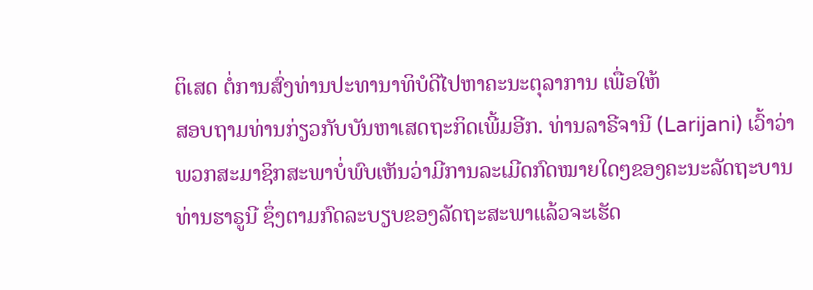ຕິເສດ ຕໍ່ການສົ່ງທ່ານປະທານາທິບໍດີໄປຫາຄະນະຕຸລາການ ເພື່ອໃຫ້
ສອບຖາມທ່ານກ່ຽວກັບບັນຫາເສດຖະກິດເພີ້ມອີກ. ທ່ານລາຣີຈານີ (Larijani) ເວົ້າວ່າ
ພວກສະມາຊິກສະພາບໍ່ພົບເຫັນວ່າມີການລະເມີດກົດໝາຍໃດໆຂອງຄະນະລັດຖະບານ
ທ່ານຮາຣູນີ ຊຶ່ງຕາມກົດລະບຽບຂອງລັດຖະສະພາແລ້ວຈະເຮັດ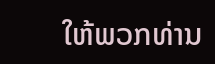ໃຫ້ພວກທ່ານ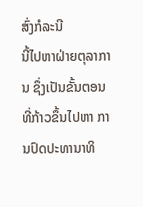ສົ່ງກໍລະນີ
ນີ້ໄປຫາຝ່າຍຕຸລາການ ຊຶ່ງເປັນຂັ້ນຕອນທີ່ກ້າວຂຶ້ນໄປຫາ ການປົດປະທານາທິ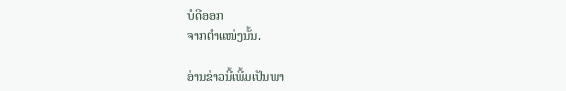ບໍດີອອກ
ຈາກຕໍາແໜ່ງນັ້ນ.

ອ່ານຂ່າວນີ້ເພີ້ມເປັນພາ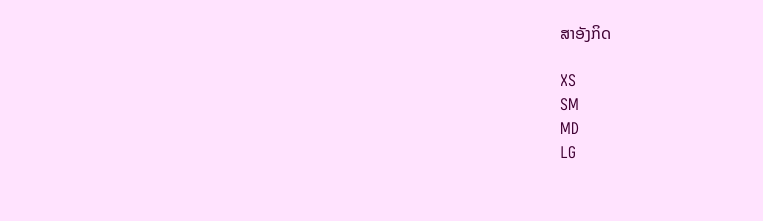ສາອັງກິດ

XS
SM
MD
LG